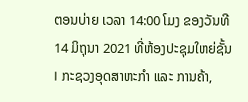ຕອນບ່າຍ ເວລາ 14:00 ໂມງ ຂອງວັນທີ 14 ມິຖຸນາ 2021 ທີ່ຫ້ອງປະຊຸມໃຫຍ່ຊັ້ນ I ກະຊວງອຸດສາຫະກໍາ ແລະ ການຄ້າ,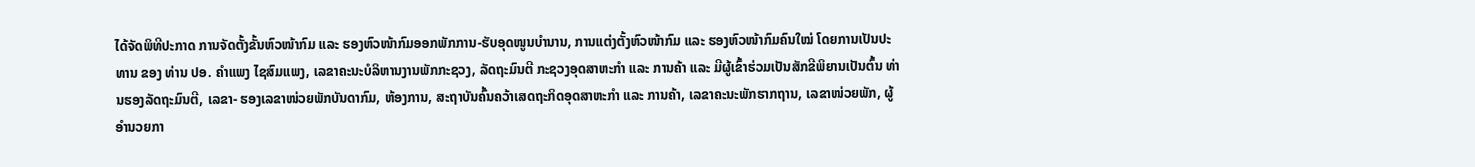ໄດ້ຈັດພິທີປະກາດ ການຈັດຕັ້ງຂັ້ນຫົວໜ້າກົມ ແລະ ຮອງຫົວໜ້າກົມອອກພັກການ-ຮັບອຸດໜູນບໍານານ, ການແຕ່ງຕັ້ງຫົວໜ້າກົມ ແລະ ຮອງຫົວໜ້າກົມຄົນໃໝ່ ໂດຍການເປັນປະທານ ຂອງ ທ່ານ ປອ. ຄໍາແພງ ໄຊສົມແພງ, ເລຂາຄະນະບໍລິຫານງານພັກກະຊວງ, ລັດຖະມົນຕີ ກະຊວງອຸດສາຫະກໍາ ແລະ ການຄ້າ ແລະ ມີຜູ້ເຂົ້າຮ່ວມເປັນສັກຂີພິຍານເປັນຕົ້ນ ທ່ານຮອງລັດຖະມົນຕີ, ເລຂາ- ຮອງເລຂາໜ່ວຍພັກບັນດາກົມ, ຫ້ອງການ, ສະຖາບັນຄົ້ນຄວ້າເສດຖະກິດອຸດສາຫະກຳ ແລະ ການຄ້າ, ເລຂາຄະນະພັກຮາກຖານ, ເລຂາໜ່ວຍພັກ, ຜູ້ອໍານວຍກາ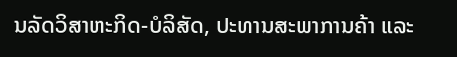ນລັດວິສາຫະກິດ-ບໍລິສັດ, ປະທານສະພາການຄ້າ ແລະ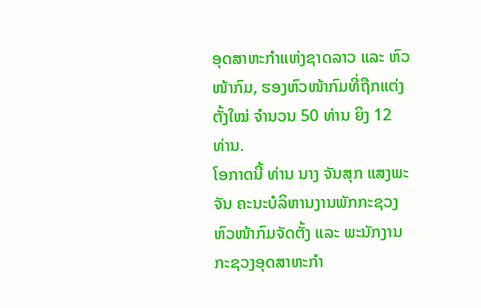ອຸດສາຫະກໍາແຫ່ງຊາດລາວ ແລະ ຫົວໜ້າກົມ, ຮອງຫົວໜ້າກົມທີ່ຖືກແຕ່ງຕັ້ງໃໝ່ ຈໍານວນ 50 ທ່ານ ຍິງ 12 ທ່ານ.
ໂອກາດນີ້ ທ່ານ ນາງ ຈັນສຸກ ແສງພະຈັນ ຄະນະບໍລິຫານງານພັກກະຊວງ ຫົວໜ້າກົມຈັດຕັ້ງ ແລະ ພະນັກງານ ກະຊວງອຸດສາຫະກໍາ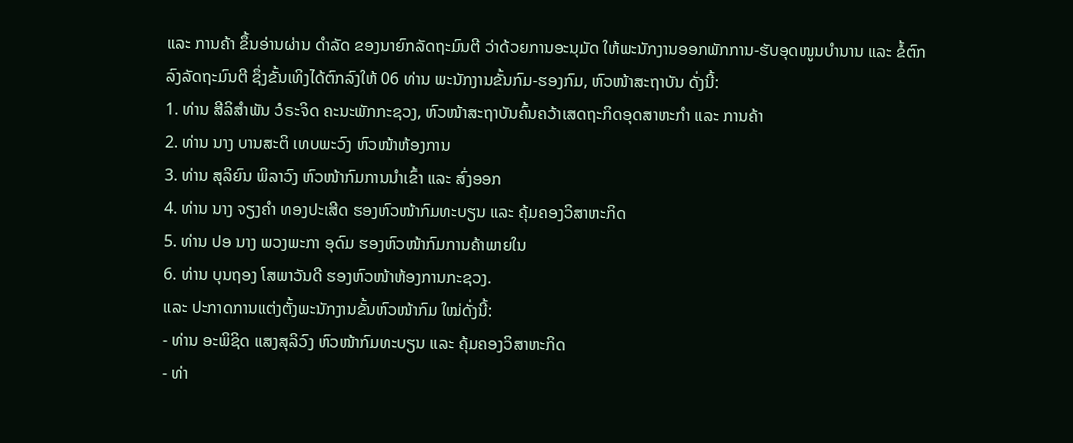ແລະ ການຄ້າ ຂຶ້ນອ່ານຜ່ານ ດຳລັດ ຂອງນາຍົກລັດຖະມົນຕີ ວ່າດ້ວຍການອະນຸມັດ ໃຫ້ພະນັກງານອອກພັກການ-ຮັບອຸດໜູນບໍານານ ແລະ ຂໍ້ຕົກລົງລັດຖະມົນຕີ ຊຶ່ງຂັ້ນເທິງໄດ້ຕົກລົງໃຫ້ 06 ທ່ານ ພະນັກງານຂັ້ນກົມ-ຮອງກົມ, ຫົວໜ້າສະຖາບັນ ດັ່ງນີ້:
1. ທ່ານ ສີລິສໍາພັນ ວໍຣະຈິດ ຄະນະພັກກະຊວງ, ຫົວໜ້າສະຖາບັນຄົ້ນຄວ້າເສດຖະກິດອຸດສາຫະກໍາ ແລະ ການຄ້າ
2. ທ່ານ ນາງ ບານສະຕິ ເທບພະວົງ ຫົວໜ້າຫ້ອງການ
3. ທ່ານ ສຸລິຍົນ ພິລາວົງ ຫົວໜ້າກົມການນໍາເຂົ້າ ແລະ ສົ່ງອອກ
4. ທ່ານ ນາງ ຈຽງຄໍາ ທອງປະເສີດ ຮອງຫົວໜ້າກົມທະບຽນ ແລະ ຄຸ້ມຄອງວິສາຫະກິດ
5. ທ່ານ ປອ ນາງ ພວງພະກາ ອຸດົມ ຮອງຫົວໜ້າກົມການຄ້າພາຍໃນ
6. ທ່ານ ບຸນຖອງ ໂສພາວັນດີ ຮອງຫົວໜ້າຫ້ອງການກະຊວງ.
ແລະ ປະກາດການແຕ່ງຕັ້ງພະນັກງານຂັ້ນຫົວໜ້າກົມ ໃໝ່ດັ່ງນີ້:
- ທ່ານ ອະພິຊິດ ແສງສຸລິວົງ ຫົວໜ້າກົມທະບຽນ ແລະ ຄຸ້ມຄອງວິສາຫະກິດ
- ທ່າ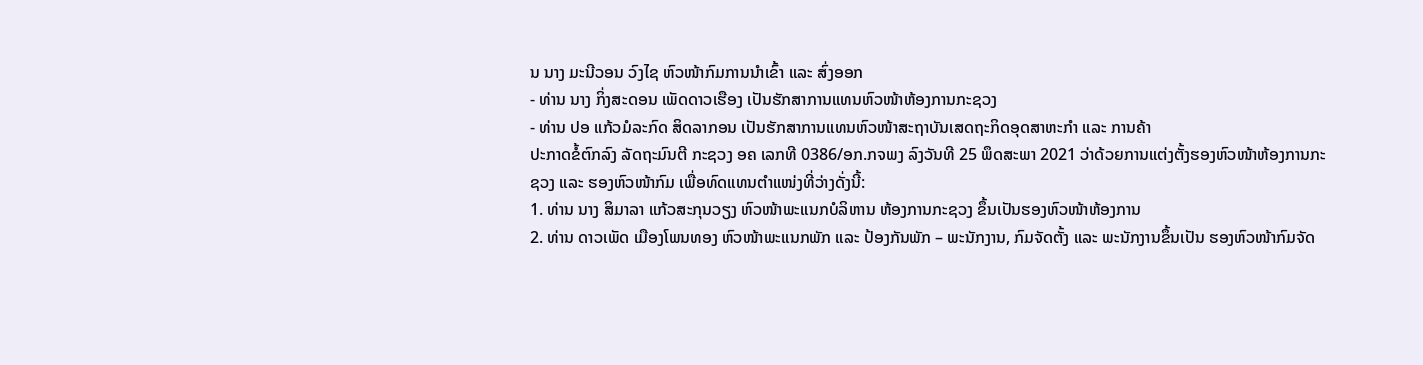ນ ນາງ ມະນີວອນ ວົງໄຊ ຫົວໜ້າກົມການນໍາເຂົ້າ ແລະ ສົ່ງອອກ
- ທ່ານ ນາງ ກິ່ງສະດອນ ເພັດດາວເຮືອງ ເປັນຮັກສາການແທນຫົວໜ້າຫ້ອງການກະຊວງ
- ທ່ານ ປອ ແກ້ວມໍລະກົດ ສິດລາກອນ ເປັນຮັກສາການແທນຫົວໜ້າສະຖາບັນເສດຖະກິດອຸດສາຫະກໍາ ແລະ ການຄ້າ
ປະກາດຂໍ້ຕົກລົງ ລັດຖະມົນຕີ ກະຊວງ ອຄ ເລກທີ 0386/ອກ.ກຈພງ ລົງວັນທີ 25 ພຶດສະພາ 2021 ວ່າດ້ວຍການແຕ່ງຕັ້ງຮອງຫົວໜ້າຫ້ອງການກະຊວງ ແລະ ຮອງຫົວໜ້າກົມ ເພື່ອທົດແທນຕໍາແໜ່ງທີ່ວ່າງດັ່ງນີ້:
1. ທ່ານ ນາງ ສິມາລາ ແກ້ວສະກຸນວຽງ ຫົວໜ້າພະແນກບໍລິຫານ ຫ້ອງການກະຊວງ ຂຶ້ນເປັນຮອງຫົວໜ້າຫ້ອງການ
2. ທ່ານ ດາວເພັດ ເມືອງໂພນທອງ ຫົວໜ້າພະແນກພັກ ແລະ ປ້ອງກັນພັກ – ພະນັກງານ, ກົມຈັດຕັ້ງ ແລະ ພະນັກງານຂຶ້ນເປັນ ຮອງຫົວໜ້າກົມຈັດ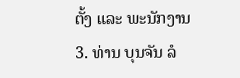ຕັ້ງ ແລະ ພະນັກງານ
3. ທ່ານ ບຸນຈັນ ລໍ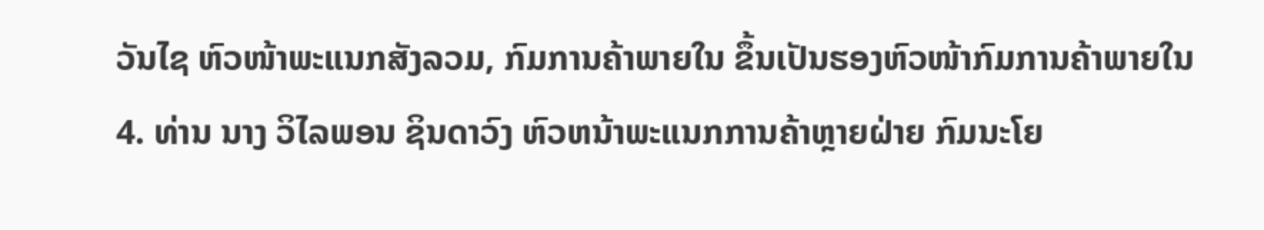ວັນໄຊ ຫົວໜ້າພະແນກສັງລວມ, ກົມການຄ້າພາຍໃນ ຂຶ້ນເປັນຮອງຫົວໜ້າກົມການຄ້າພາຍໃນ
4. ທ່ານ ນາງ ວິໄລພອນ ຊິນດາວົງ ຫົວຫນ້າພະແນກການຄ້າຫຼາຍຝ່າຍ ກົມນະໂຍ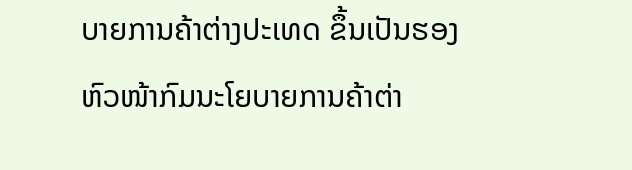ບາຍການຄ້າຕ່າງປະເທດ ຂຶ້ນເປັນຮອງຫົວໜ້າກົມນະໂຍບາຍການຄ້າຕ່າ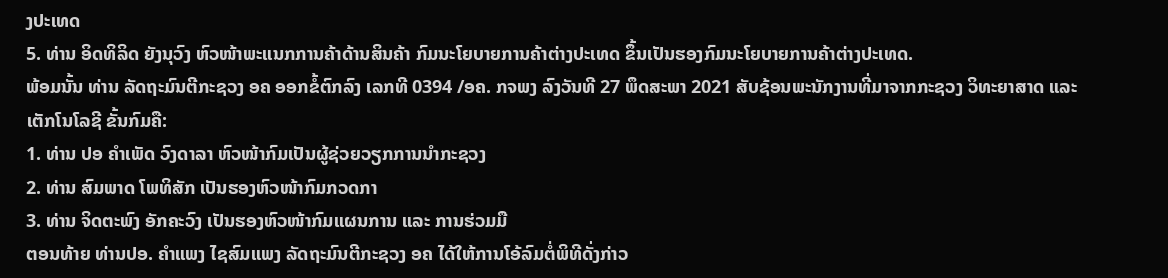ງປະເທດ
5. ທ່ານ ອິດທິລິດ ຍັງນຸວົງ ຫົວໜ້າພະແນກການຄ້າດ້ານສິນຄ້າ ກົມນະໂຍບາຍການຄ້າຕ່າງປະເທດ ຂຶ້ນເປັນຮອງກົມນະໂຍບາຍການຄ້າຕ່າງປະເທດ.
ພ້ອມນັ້ນ ທ່ານ ລັດຖະມົນຕີກະຊວງ ອຄ ອອກຂໍ້ຕົກລົງ ເລກທີ 0394 /ອຄ. ກຈພງ ລົງວັນທີ 27 ພຶດສະພາ 2021 ສັບຊ້ອນພະນັກງານທີ່ມາຈາກກະຊວງ ວິທະຍາສາດ ແລະ ເຕັກໂນໂລຊີ ຂັ້ນກົມຄື:
1. ທ່ານ ປອ ຄໍາເພັດ ວົງດາລາ ຫົວໜ້າກົມເປັນຜູ້ຊ່ວຍວຽກການນໍາກະຊວງ
2. ທ່ານ ສົມພາດ ໂພທິສັກ ເປັນຮອງຫົວໜ້າກົມກວດກາ
3. ທ່ານ ຈິດຕະພົງ ອັກຄະວົງ ເປັນຮອງຫົວໜ້າກົມແຜນການ ແລະ ການຮ່ວມມື
ຕອນທ້າຍ ທ່ານປອ. ຄໍາແພງ ໄຊສົມແພງ ລັດຖະມົນຕີກະຊວງ ອຄ ໄດ້ໃຫ້ການໂອ້ລົມຕໍ່ພິທີດັ່ງກ່າວ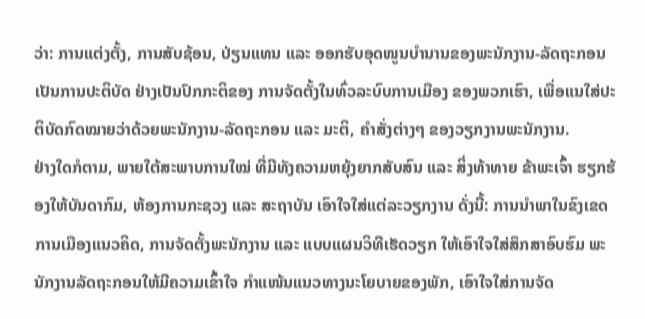ວ່າ: ການແຕ່ງຕັ້ງ, ການສັບຊ້ອນ, ປ່ຽນແທນ ແລະ ອອກຮັບອຸດໜູນບຳນານຂອງພະນັກງານ-ລັດຖະກອນ ເປັນການປະຕິບັດ ຢ່າງເປັນປົກກະຕິຂອງ ການຈັດຕັ້ງໃນທົ່ວລະບົບການເມືອງ ຂອງພວກເຮົາ, ເພື່ອແນໃສ່ປະຕິບັດກົດໝາຍວ່າດ້ວຍພະນັກງານ-ລັດຖະກອນ ແລະ ມະຕິ, ຄໍາສັ່ງຕ່າງໆ ຂອງວຽກງານພະນັກງານ.
ຢ່າງໃດກໍຕາມ, ພາຍໃຕ້ສະພາບການໃໝ່ ທີ່ມີທັງຄວາມຫຍຸ້ງຍາກສັບສົນ ແລະ ສິ່ງທ້າທາຍ ຂ້າພະເຈົ້າ ຮຽກຮ້ອງໃຫ້ບັນດາກົມ, ຫ້ອງການກະຊວງ ແລະ ສະຖາບັນ ເອົາໃຈໃສ່ແຕ່ລະວຽກງານ ດັ່ງນີ້: ການນຳພາໃນຂົງເຂດການເມືອງແນວຄິດ, ການຈັດຕັ້ງພະນັກງານ ແລະ ແບບແຜນວິທີເຮັດວຽກ ໃຫ້ເອົາໃຈໃສ່ສຶກສາອົບຮົມ ພະນັກງານລັດຖະກອນໃຫ້ມີຄວາມເຂົ້າໃຈ ກຳແໜ້ນແນວທາງນະໂຍບາຍຂອງພັກ, ເອົາໃຈໃສ່ການຈັດ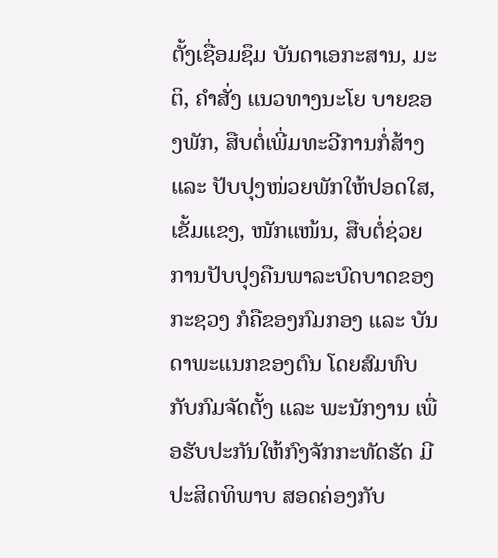ຕັ້ງເຊື່ອມຊຶມ ບັນດາເອກະສານ, ມະຕິ, ຄໍາສັ່ງ ແນວທາງນະໂຍ ບາຍຂອງພັກ, ສືບຕໍ່ເພີ່ມທະວີການກໍ່ສ້າງ ແລະ ປັບປຸງໜ່ວຍພັກໃຫ້ປອດໃສ, ເຂັ້ມແຂງ, ໜັກແໜ້ນ, ສືບຕໍ່ຊ່ວຍການປັບປຸງຄືນພາລະບົດບາດຂອງກະຊວງ ກໍຄືຂອງກົມກອງ ແລະ ບັນດາພະແນກຂອງຕົນ ໂດຍສົມທົບກັບກົມຈັດຕັ້ງ ແລະ ພະນັກງານ ເພື່ອຮັບປະກັນໃຫ້ກົງຈັກກະທັດຮັດ ມີປະສິດທິພາບ ສອດຄ່ອງກັບ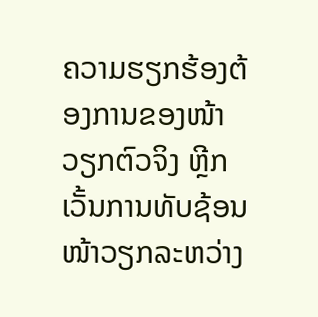ຄວາມຮຽກຮ້ອງຕ້ອງການຂອງໜ້າວຽກຕົວຈິງ ຫຼີກເວັ້ນການທັບຊ້ອນໜ້າວຽກລະຫວ່າງ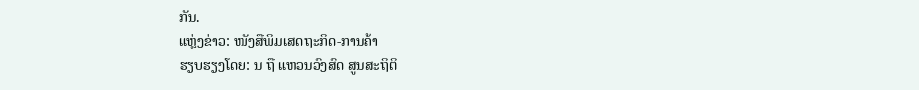ກັນ.
ແຫຼ່ງຂ່າວ: ໜັງສືພິມເສດຖະກິດ-ການຄ້າ
ຮຽບຮຽງໂດຍ: ນ ຖື ແຫວນວົງສົດ ສູນສະຖິຕິ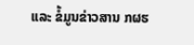ແລະ ຂໍ້ມູນຂ່າວສານ ກຜຮ